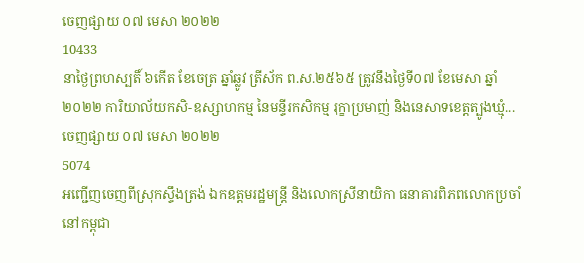ចេញផ្សាយ ០៧ មេសា ២០២២
10433
នាថ្ងៃព្រហស្បតិ៍ ៦កើត ខែចេត្រ ឆ្នាំឆ្លូវ ត្រីស័ក ព.ស.២៥៦៥ ត្រូវនឹងថ្ងៃទី០៧ ខែមេសា ឆ្នាំ២០២២ ការិយាល័យកសិ-ឧស្សាហកម្ម នៃមន្ទីរកសិកម្ម រុក្ខាប្រមាញ់ និងនេសាទខេត្តត្បូងឃ្មុំ...
ចេញផ្សាយ ០៧ មេសា ២០២២
5074
អញ្ជើញចេញពីស្រុកស្ទឹងត្រង់ ឯកឧត្តមរដ្ឋមន្ត្រី និងលោកស្រីនាយិកា ធនាគារពិភពលោកប្រចាំនៅកម្ពុជា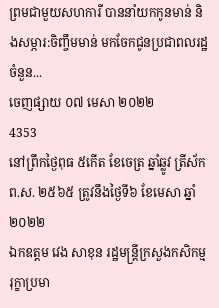ព្រមជាមួយសហការី បាននាំយកកូនមាន់ និងសម្ភារ:ចិញ្ចឹមមាន់ មកចែកជូនប្រជាពលរដ្ឋចំនួន...
ចេញផ្សាយ ០៧ មេសា ២០២២
4353
នៅព្រឹកថ្ងៃពុធ ៥កើត ខែចេត្រ ឆ្នាំឆ្លូវ ត្រីស័ក ព.ស. ២៥៦៥ ត្រូវនឹងថ្ងៃទី៦ ខែមេសា ឆ្នាំ២០២២
ឯកឧត្តម វេង សាខុន រដ្ឋមន្ត្រីក្រសួងកសិកម្ម រុក្ខាប្រមា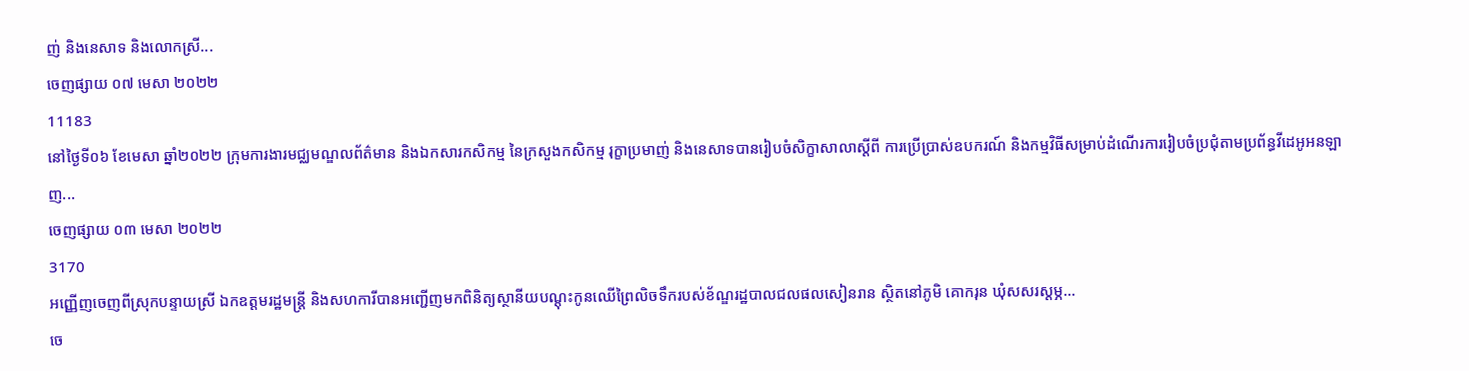ញ់ និងនេសាទ និងលោកស្រី...
ចេញផ្សាយ ០៧ មេសា ២០២២
11183
នៅថ្ងៃទី០៦ ខែមេសា ឆ្នាំ២០២២ ក្រុមការងារមជ្ឈមណ្ឌលព័ត៌មាន និងឯកសារកសិកម្ម នៃក្រសួងកសិកម្ម រុក្ខាប្រមាញ់ និងនេសាទបានរៀបចំសិក្ខាសាលាស្តីពី ការប្រើប្រាស់ឧបករណ៍ និងកម្មវិធីសម្រាប់ដំណើរការរៀបចំប្រជុំតាមប្រព័ន្ធវីដេអូអនឡាញ...
ចេញផ្សាយ ០៣ មេសា ២០២២
3170
អញ្ញើញចេញពីស្រុកបន្ទាយស្រី ឯកឧត្តមរដ្ឋមន្ត្រី និងសហការីបានអញ្ជើញមកពិនិត្យស្ថានីយបណ្តុះកូនឈើព្រៃលិចទឹករបស់ខ័ណ្ឌរដ្ឋបាលជលផលសៀនរាន ស្ថិតនៅភូមិ គោករុន ឃុំសសរស្តម្ភ...
ចេ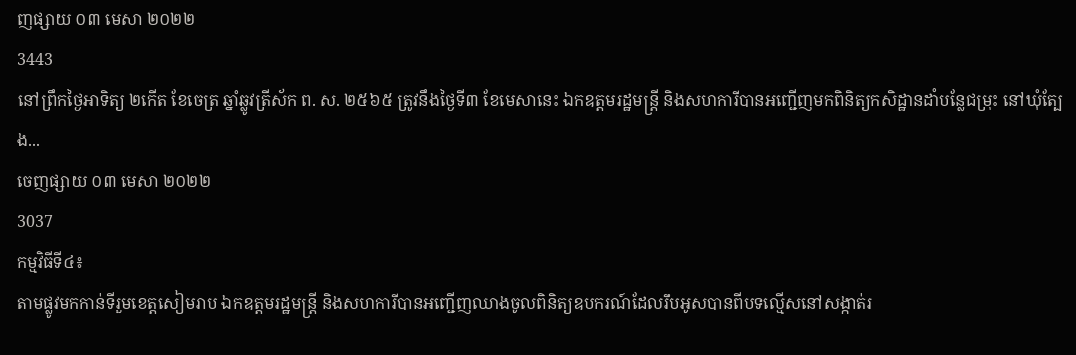ញផ្សាយ ០៣ មេសា ២០២២
3443
នៅព្រឹកថ្ងៃអាទិត្យ ២កើត ខែចេត្រ ឆ្នាំឆ្លូវត្រីស័ក ព. ស. ២៥៦៥ ត្រូវនឹងថ្ងៃទី៣ ខែមេសានេះ ឯកឧត្តមរដ្ឋមន្ត្រី និងសហការីបានអញ្ជើញមកពិនិត្យកសិដ្ឋានដាំបន្លែជម្រុះ នៅឃុំត្បែង...
ចេញផ្សាយ ០៣ មេសា ២០២២
3037
កម្មវិធីទី៤៖
តាមផ្លូវមកកាន់ទីរួមខេត្តសៀមរាប ឯកឧត្តមរដ្ឋមន្ត្រី និងសហការីបានអញ្ជើញឈាងចូលពិនិត្យឧបករណ៍ដែលរឹបអូសបានពីបទល្មើសនៅសង្កាត់រ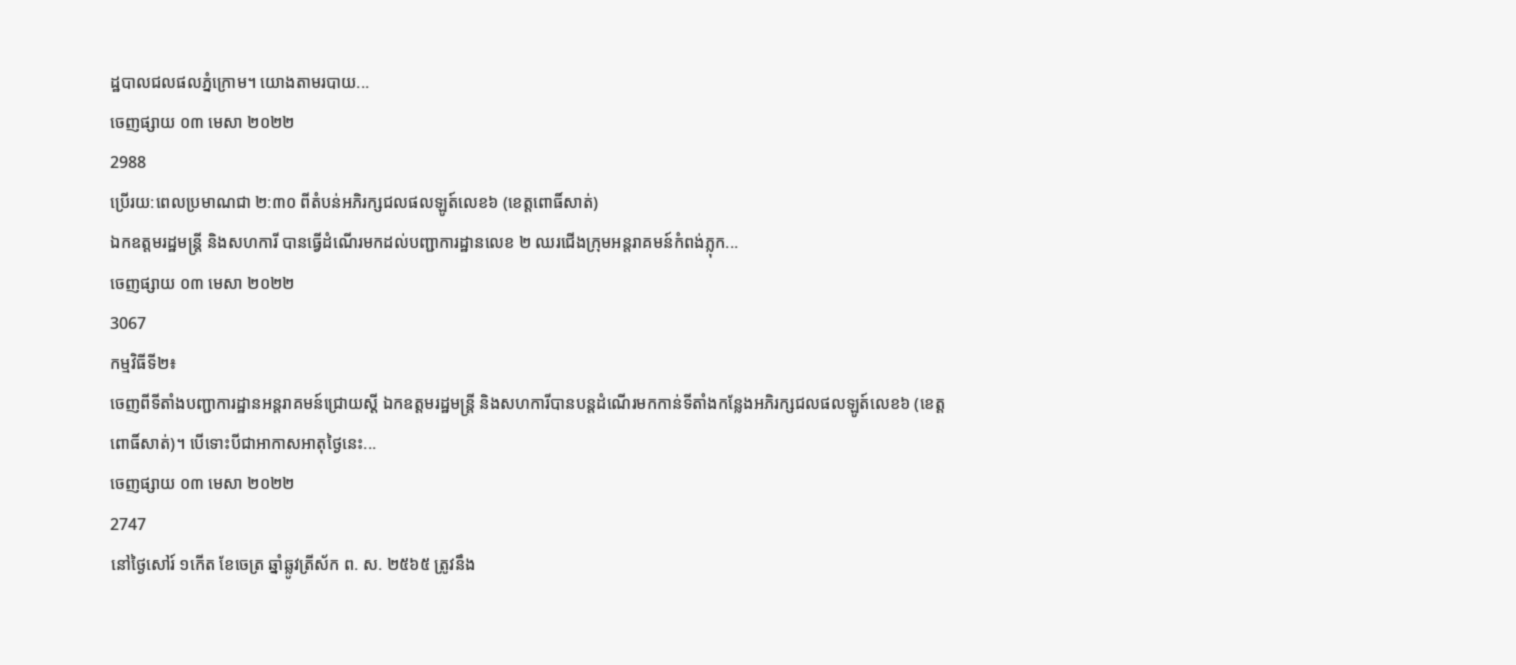ដ្ឋបាលជលផលភ្នំក្រោម។ យោងតាមរបាយ...
ចេញផ្សាយ ០៣ មេសា ២០២២
2988
ប្រើរយ:ពេលប្រមាណជា ២:៣០ ពីតំបន់អភិរក្សជលផលឡូត៍លេខ៦ (ខេត្តពោធិ៍សាត់)
ឯកឧត្តមរដ្ឋមន្ត្រី និងសហការី បានធ្វើដំណើរមកដល់បញ្ជាការដ្ឋានលេខ ២ ឈរជើងក្រុមអន្តរាគមន៍កំពង់ភ្លុក...
ចេញផ្សាយ ០៣ មេសា ២០២២
3067
កម្មវិធីទី២៖
ចេញពីទីតាំងបញ្ជាការដ្ឋានអន្តរាគមន៍ជ្រោយស្តី ឯកឧត្តមរដ្ឋមន្ត្រី និងសហការីបានបន្តដំណើរមកកាន់ទីតាំងកន្លែងអភិរក្សជលផលឡូត៍លេខ៦ (ខេត្តពោធិ៍សាត់)។ បើទោះបីជាអាកាសអាតុថ្ងៃនេះ...
ចេញផ្សាយ ០៣ មេសា ២០២២
2747
នៅថ្ងៃសៅរ៍ ១កើត ខែចេត្រ ឆ្នាំឆ្លូវត្រីស័ក ព. ស. ២៥៦៥ ត្រូវនឹង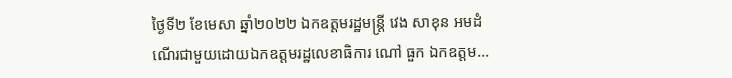ថ្ងៃទី២ ខែមេសា ឆ្នាំ២០២២ ឯកឧត្តមរដ្ឋមន្ត្រី វេង សាខុន អមដំណើរជាមួយដោយឯកឧត្តមរដ្ឋលេខាធិការ ណៅ ធួក ឯកឧត្តម...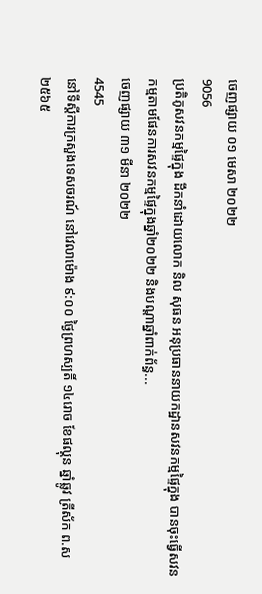ចេញផ្សាយ ០១ មេសា ២០២២
9056
ប្រតិភូសវនកម្មផ្ទៃក្នុង ដឹកនាំដោយលោក និល សុធន អនុប្រធាននាយកដ្ឋានសវនកម្មផ្ទៃក្នុង បានចុះធ្វើសវនកម្មតាមផែនការសវនកម្មផ្ទៃក្នុងឆ្នាំ២០២២ និងបណ្ដាឆ្នាំពាក់ព័ន្ធ...
ចេញផ្សាយ ៣១ មីនា ២០២២
4545
នៅទីស្តីការក្រសួងទេសចរណ៍ នៅវេលាម៉ោង ៩:០០ ថ្ងៃព្រហស្បតិ៍ ១៤រោច ខែផល្គុន ឆ្នាំឆ្លូវ ត្រីស័ក ព.ស ២៥៦៥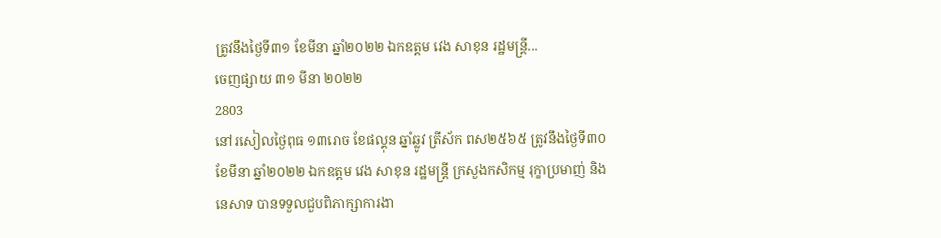ត្រូវនឹងថ្ងៃទី៣១ ខែមីនា ឆ្នាំ២០២២ ឯកឧត្តម វេង សាខុន រដ្ឋមន្ត្រី...
ចេញផ្សាយ ៣១ មីនា ២០២២
2803
នៅរសៀលថ្ងៃពុធ ១៣រោច ខែផល្គុន ឆ្នាំឆ្លូវ ត្រីស័ក ពស២៥៦៥ ត្រូវនឹងថ្ងៃទី៣០ ខែមីនា ឆ្នាំ២០២២ ឯកឧត្តម វេង សាខុន រដ្ឋមន្រ្តី ក្រសួងកសិកម្ម រុក្ខាប្រមាញ់ និងនេសាទ បានទទួលជួបពិភាក្សាការងា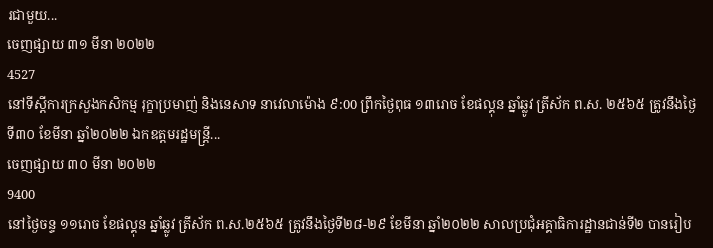រជាមួយ...
ចេញផ្សាយ ៣១ មីនា ២០២២
4527
នៅទីស្តីការក្រសួងកសិកម្ម រុក្ខាប្រមាញ់ និងនេសាទ នាវេលាម៉ោង ៩:00 ព្រឹកថ្ងៃពុធ ១៣រោច ខែផល្គុន ឆ្នាំឆ្លូវ ត្រីស័ក ព.ស. ២៥៦៥ ត្រូវនឹងថ្ងៃទី៣០ ខែមីនា ឆ្នាំ២០២២ ឯកឧត្តមរដ្ឋមន្ត្រី...
ចេញផ្សាយ ៣០ មីនា ២០២២
9400
នៅថ្ងៃចន្ទ ១១រោច ខែផល្គុន ឆ្នាំឆ្លូវ ត្រីស័ក ព.ស.២៥៦៥ ត្រូវនឹងថ្ងៃទី២៨-២៩ ខែមីនា ឆ្នាំ២០២២ សាលប្រជុំអគ្គាធិការដ្ឋានជាន់ទី២ បានរៀប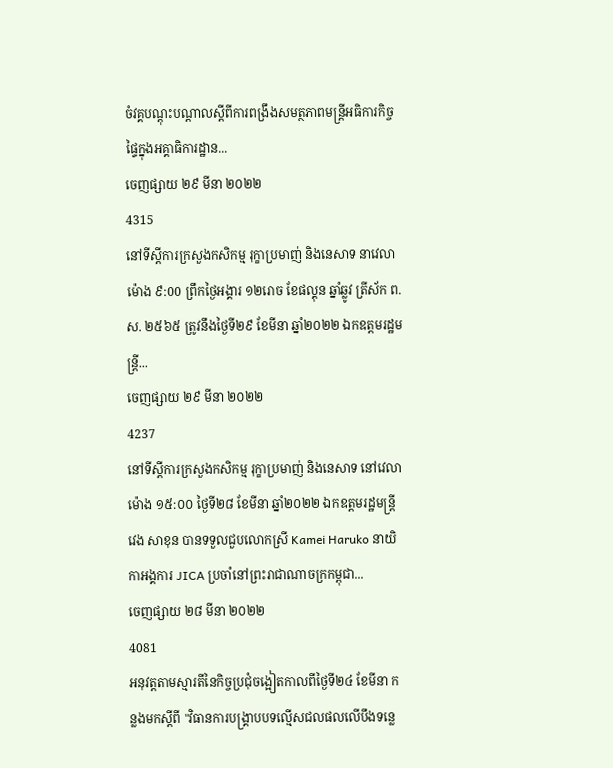ចំវគ្គបណ្តុះបណ្តាលស្តីពីការពង្រឹងសមត្ថភាពមន្រ្តីអធិការកិច្ចផ្ទៃក្នុងអគ្គាធិការដ្ឋាន...
ចេញផ្សាយ ២៩ មីនា ២០២២
4315
នៅទីស្តីការក្រសួងកសិកម្ម រុក្ខាប្រមាញ់ និងនេសាទ នាវេលាម៉ោង ៩:00 ព្រឹកថ្ងៃអង្គារ ១២រោច ខែផល្គុន ឆ្នាំឆ្លូវ ត្រីស័ក ព.ស. ២៥៦៥ ត្រូវនឹងថ្ងៃទី២៩ ខែមីនា ឆ្នាំ២០២២ ឯកឧត្តមរដ្ឋមន្ត្រី...
ចេញផ្សាយ ២៩ មីនា ២០២២
4237
នៅទីស្តីការក្រសួងកសិកម្ម រុក្ខាប្រមាញ់ និងនេសាទ នៅវេលាម៉ោង ១៥:០០ ថ្ងៃទី២៨ ខែមីនា ឆ្នាំ២០២២ ឯកឧត្តមរដ្ឋមន្រ្តី វេង សាខុន បានទទួលជួបលោកស្រី Kamei Haruko នាយិកាអង្គការ JICA ប្រចាំនៅព្រះរាជាណាចក្រកម្ពុជា...
ចេញផ្សាយ ២៨ មីនា ២០២២
4081
អនុវត្តតាមស្មារតីនៃកិច្ចប្រជុំចង្អៀតកាលពីថ្ងៃទី២៤ ខែមីនា កន្លងមកស្តីពី "វិធានការបង្គ្រាបបទល្មើសជលផលលើបឹងទន្លេ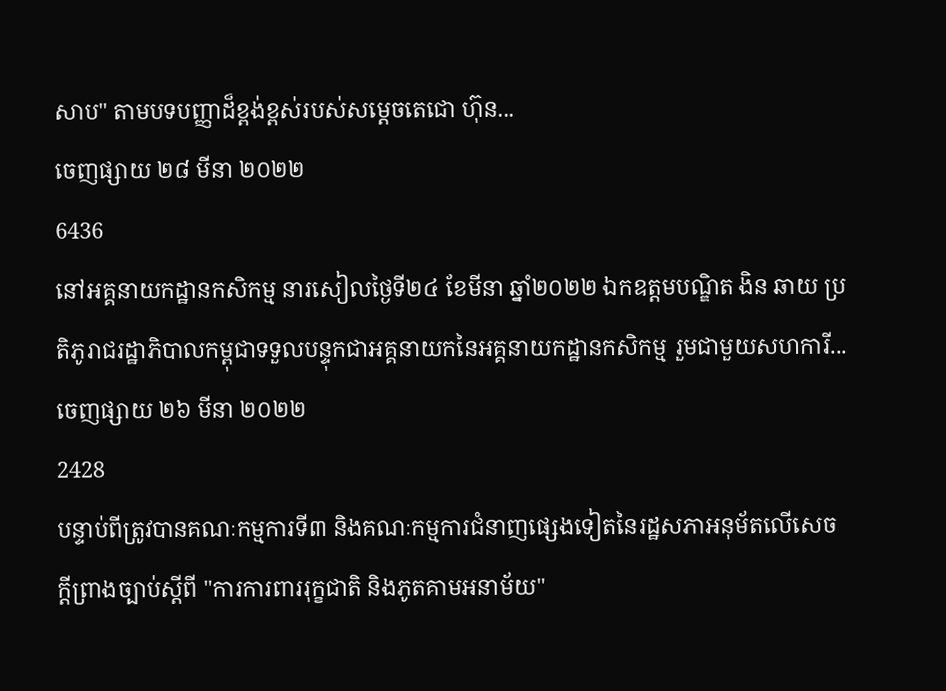សាប" តាមបទបញ្ញាដ៏ខ្ពង់ខ្ពស់របស់សម្តេចតេជោ ហ៊ុន...
ចេញផ្សាយ ២៨ មីនា ២០២២
6436
នៅអគ្គនាយកដ្ឋានកសិកម្ម នារសៀលថ្ងៃទី២៤ ខែមីនា ឆ្នាំ២០២២ ឯកឧត្តមបណ្ឌិត ងិន ឆាយ ប្រតិភូរាជរដ្ឋាភិបាលកម្ពុជាទទួលបន្ទុកជាអគ្គនាយកនៃអគ្គនាយកដ្ឋានកសិកម្ម រួមជាមួយសហការី...
ចេញផ្សាយ ២៦ មីនា ២០២២
2428
បន្ទាប់ពីត្រូវបានគណៈកម្មការទី៣ និងគណៈកម្មការជំនាញផ្សេងទៀតនៃរដ្ឋសភាអនុម័តលើសេចក្តីព្រាងច្បាប់ស្តីពី "ការការពាររុក្ខជាតិ និងភូតគាមអនាម័យ"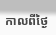កាលពីថ្ងៃ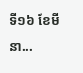ទី១៦ ខែមីនា...